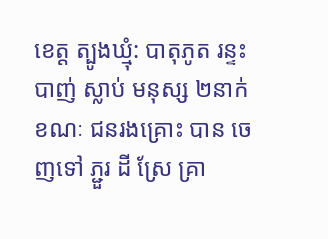ខេត្ត ត្បូងឃ្មុំ: បាតុភូត រន្ទះ បាញ់ ស្លាប់ មនុស្ស ២នាក់ ខណៈ ជនរងគ្រោះ បាន ចេញទៅ ភ្ជួរ ដី ស្រែ គ្រា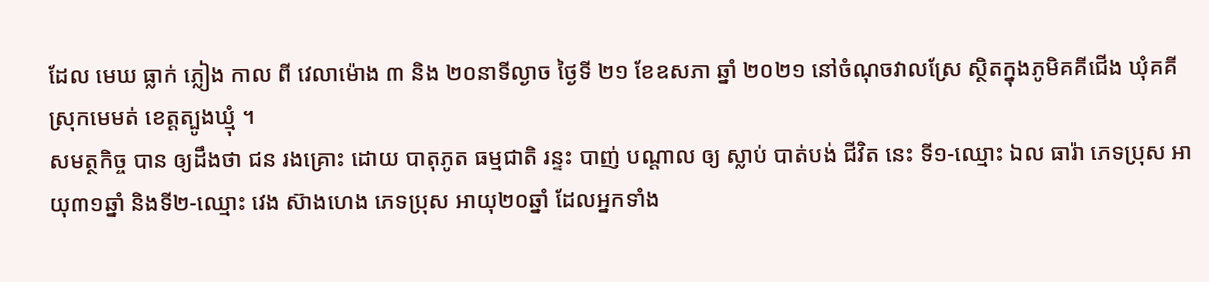ដែល មេឃ ធ្លាក់ ភ្លៀង កាល ពី វេលាម៉ោង ៣ និង ២០នាទីល្ងាច ថ្ងៃទី ២១ ខែឧសភា ឆ្នាំ ២០២១ នៅចំណុចវាលស្រែ ស្ថិតក្នុងភូមិគគីជើង ឃុំគគី ស្រុកមេមត់ ខេត្តត្បូងឃ្មុំ ។
សមត្ថកិច្ច បាន ឲ្យដឹងថា ជន រងគ្រោះ ដោយ បាតុភូត ធម្មជាតិ រន្ទះ បាញ់ បណ្តាល ឲ្យ ស្លាប់ បាត់បង់ ជីវិត នេះ ទី១-ឈ្មោះ ឯល ធារ៉ា ភេទប្រុស អាយុ៣១ឆ្នាំ និងទី២-ឈ្មោះ វេង ស៊ាងហេង ភេទប្រុស អាយុ២០ឆ្នាំ ដែលអ្នកទាំង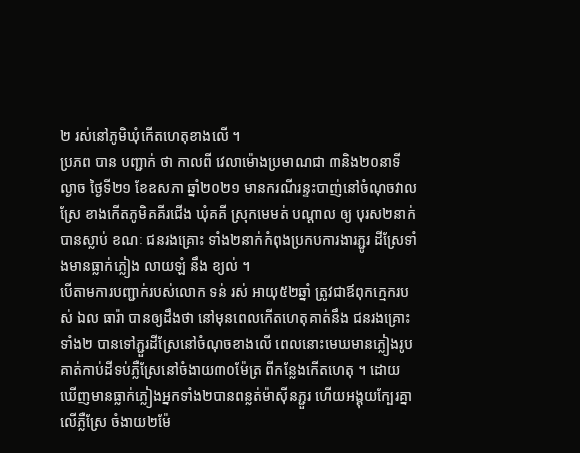២ រស់នៅភូមិឃុំកើតហេតុខាងលើ ។
ប្រភព បាន បញ្ជាក់ ថា កាលពី វេលាម៉ោងប្រមាណជា ៣និង២០នាទីល្ងាច ថ្ងៃទី២១ ខែឧសភា ឆ្នាំ២០២១ មានករណីរន្ទះបាញ់នៅចំណុចវាលស្រែ ខាងកើតភូមិគគីរជើង ឃុំគគី ស្រុកមេមត់ បណ្តាល ឲ្យ បុរស២នាក់បានស្លាប់ ខណៈ ជនរងគ្រោះ ទាំង២នាក់កំពុងប្រកបការងារភ្ជូរ ដីស្រែទាំងមានធ្លាក់ភ្លៀង លាយឡំ នឹង ខ្យល់ ។
បេីតាមការបញ្ជាក់របស់លោក ទន់ រស់ អាយុ៥២ឆ្នាំ ត្រូវជាឪពុកក្មេករបស់ ឯល ធារ៉ា បានឲ្យដឹងថា នៅមុនពេលកើតហេតុគាត់នឹង ជនរងគ្រោះ ទាំង២ បានទៅភ្ជួរដីស្រែនៅចំណុចខាងលើ ពេលនោះមេឃមានភ្លៀងរូបគាត់កាប់ដីទប់ភ្លឺស្រែនៅចំងាយ៣០ម៉ែត្រ ពីកន្លែងកើតហេតុ ។ ដោយឃើញមានធ្លាក់ភ្លៀងអ្នកទាំង២បានពន្លត់ម៉ាស៊ីនភ្ជួរ ហើយអង្គុយក្បែរគ្នាលើភ្លឺស្រែ ចំងាយ២ម៉ែ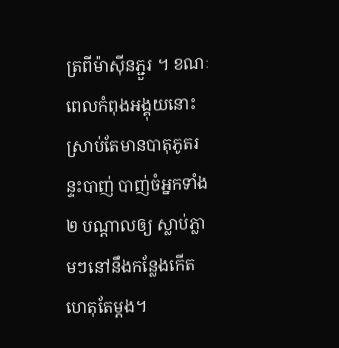ត្រពីម៉ាស៊ីនភ្ជួរ ។ ខណៈពេលកំពុងអង្គុយនោះស្រាប់តែមានបាតុភូតរន្ទះបាញ់ បាញ់ចំអ្នកទាំង២ បណ្តាលឲ្យ ស្លាប់ភ្លាមៗនៅនឹងកន្លែងកើតហេតុតែម្តង។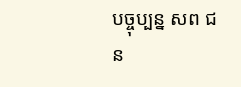បច្ចុប្បន្ន សព ជន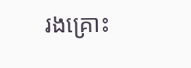រងគ្រោះ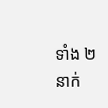ទាំង ២នាក់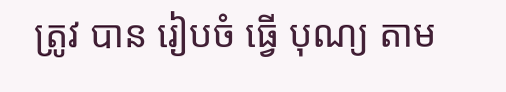ត្រូវ បាន រៀបចំ ធ្វើ បុណ្យ តាម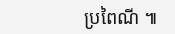ប្រពៃណី ៕